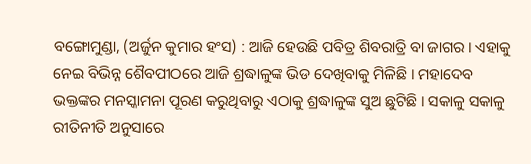ବଙ୍ଗୋମୁଣ୍ଡା, (ଅର୍ଜୁନ କୁମାର ହଂସ) : ଆଜି ହେଉଛି ପବିତ୍ର ଶିବରାତ୍ରି ବା ଜାଗର । ଏହାକୁ ନେଇ ବିଭିନ୍ନ ଶୈବପୀଠରେ ଆଜି ଶ୍ରଦ୍ଧାଳୁଙ୍କ ଭିଡ ଦେଖିବାକୁ ମିଳିଛି । ମହାଦେବ ଭକ୍ତଙ୍କର ମନସ୍କାମନା ପୂରଣ କରୁଥିବାରୁ ଏଠାକୁ ଶ୍ରଦ୍ଧାଳୁଙ୍କ ସୁଅ ଛୁଟିଛି । ସକାଳୁ ସକାଳୁ ରୀତିନୀତି ଅନୁସାରେ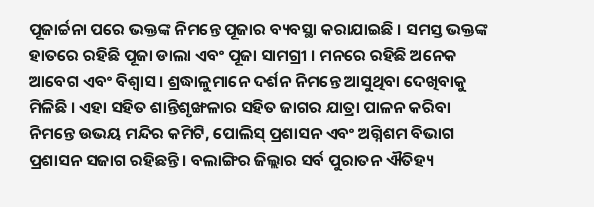ପୂଜାର୍ଚ୍ଚନା ପରେ ଭକ୍ତଙ୍କ ନିମନ୍ତେ ପୂଜାର ବ୍ୟବସ୍ଥା କରାଯାଇଛି । ସମସ୍ତ ଭକ୍ତଙ୍କ ହାତରେ ରହିଛି ପୂଜା ଡାଲା ଏବଂ ପୂଜା ସାମଗ୍ରୀ । ମନରେ ରହିଛି ଅନେକ ଆବେଗ ଏବଂ ବିଶ୍ୱାସ । ଶ୍ରଦ୍ଧାଳୁମାନେ ଦର୍ଶନ ନିମନ୍ତେ ଆସୁଥିବା ଦେଖିବାକୁ ମିଳିଛି । ଏହା ସହିତ ଶାନ୍ତିଶୃଙ୍ଖଳାର ସହିତ ଜାଗର ଯାତ୍ରା ପାଳନ କରିବା ନିମନ୍ତେ ଉଭୟ ମନ୍ଦିର କମିଟି, ପୋଲିସ୍ ପ୍ରଶାସନ ଏବଂ ଅଗ୍ନିଶମ ବିଭାଗ ପ୍ରଶାସନ ସଜାଗ ରହିଛନ୍ତି । ବଲାଙ୍ଗିର ଜିଲ୍ଲାର ସର୍ବ ପୁରାତନ ଐତିହ୍ୟ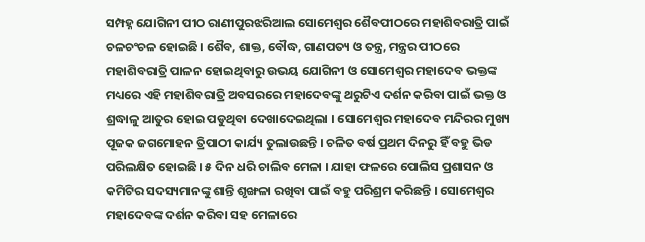ସମ୍ପହ୍ନ ଯୋଗିନୀ ପୀଠ ରାଣୀପୁରଝରିଆଲ ସୋମେଶ୍ୱର ଶୈବପୀଠରେ ମହାଶିବରାତ୍ରି ପାଇଁ ଚଳଚଂଚଳ ହୋଇଛି । ଶୈବ, ଶାକ୍ତ, ବୌଦ୍ଧ, ଗାଣପତ୍ୟ ଓ ତନ୍ତ୍ର, ମନ୍ତ୍ରର ପୀଠରେ ମହାଶିବରାତ୍ରି ପାଳନ ହୋଇଥିବାରୁ ଉଭୟ ଯୋଗିନୀ ଓ ସୋମେଶ୍ୱର ମହାଦେବ ଭକ୍ତଙ୍କ ମଧ୍ୟରେ ଏହି ମହାଶିବରାତ୍ରି ଅବସରରେ ମହାଦେବଙ୍କୁ ଥରୁଟିଏ ଦର୍ଶନ କରିବା ପାଇଁ ଭକ୍ତ ଓ ଶ୍ରଦ୍ଧାଳୁ ଆତୁର ହୋଇ ପଡୁଥିବା ଦେଖାଦେଇଥିଲା । ସୋମେଶ୍ୱର ମହାଦେବ ମନ୍ଦିରର ମୁଖ୍ୟ ପୂଜକ ଜଗମୋହନ ତ୍ରିପାଠୀ କାର୍ଯ୍ୟ ତୁଲାଉଛନ୍ତି । ଚଳିତ ବର୍ଷ ପ୍ରଥମ ଦିନରୁ ହିଁ ବହୁ ଭିଡ ପରିଲକ୍ଷିତ ହୋଇଛି । ୫ ଦିନ ଧରି ଚାଲିବ ମେଳା । ଯାହା ଫଳରେ ପୋଲିସ ପ୍ରଶାସନ ଓ କମିଟିର ସଦସ୍ୟମାନଙ୍କୁ ଶାନ୍ତି ଶୃଙ୍ଖଳା ରଖିବା ପାଇଁ ବହୁ ପରିଶ୍ରମ କରିଛନ୍ତି । ସୋମେଶ୍ୱର ମହାଦେବଙ୍କ ଦର୍ଶନ କରିବା ସହ ମେଳାରେ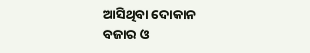ଆସିଥିବା ଦୋକାନ ବଜାର ଓ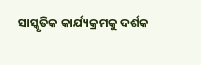ସାସ୍କୃତିକ କାର୍ଯ୍ୟକ୍ରମକୁ ଦର୍ଶକ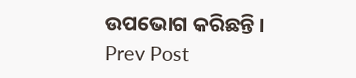ଉପଭୋଗ କରିଛନ୍ତି ।
Prev Post